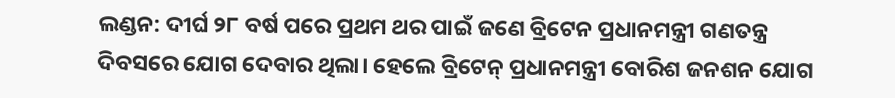ଲଣ୍ଡନ: ଦୀର୍ଘ ୨୮ ବର୍ଷ ପରେ ପ୍ରଥମ ଥର ପାଇଁ ଜଣେ ବ୍ରିଟେନ ପ୍ରଧାନମନ୍ତ୍ରୀ ଗଣତନ୍ତ୍ର ଦିବସରେ ଯୋଗ ଦେବାର ଥିଲା। ହେଲେ ବ୍ରିଟେନ୍ ପ୍ରଧାନମନ୍ତ୍ରୀ ବୋରିଶ ଜନଶନ ଯୋଗ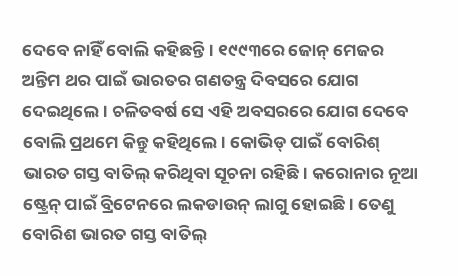ଦେବେ ନାହିଁ ବୋଲି କହିଛନ୍ତି। ୧୯୯୩ରେ ଜୋନ୍ ମେଜର ଅନ୍ତିମ ଥର ପାଇଁ ଭାରତର ଗଣତନ୍ତ୍ର ଦିବସରେ ଯୋଗ ଦେଇଥିଲେ। ଚଳିତବର୍ଷ ସେ ଏହି ଅବସରରେ ଯୋଗ ଦେବେ ବୋଲି ପ୍ରଥମେ କିନ୍ତୁ କହିଥିଲେ। କୋଭିଡ୍ ପାଇଁ ବୋରିଶ୍ ଭାରତ ଗସ୍ତ ବାତିଲ୍ କରିଥିବା ସୂଚନା ରହିଛି। କରୋନାର ନୂଆ ଷ୍ଟ୍ରେନ୍ ପାଇଁ ବ୍ରିଟେନରେ ଲକଡାଉନ୍ ଲାଗୁ ହୋଇଛି। ତେଣୁ ବୋରିଶ ଭାରତ ଗସ୍ତ ବାତିଲ୍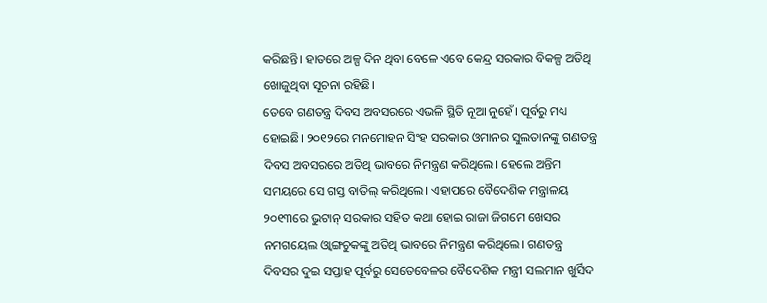କରିଛନ୍ତି। ହାତରେ ଅଳ୍ପ ଦିନ ଥିବା ବେଳେ ଏବେ କେନ୍ଦ୍ର ସରକାର ବିକଳ୍ପ ଅତିଥି ଖୋଜୁଥିବା ସୂଚନା ରହିଛି।
ତେବେ ଗଣତନ୍ତ୍ର ଦିବସ ଅବସରରେ ଏଭଳି ସ୍ଥିତି ନୂଆ ନୁହେଁ। ପୂର୍ବରୁ ମଧ୍ୟ ହୋଇଛି। ୨୦୧୨ରେ ମନମୋହନ ସିଂହ ସରକାର ଓମାନର ସୁଲତାନଙ୍କୁ ଗଣତନ୍ତ୍ର ଦିବସ ଅବସରରେ ଅତିଥି ଭାବରେ ନିମନ୍ତ୍ରଣ କରିଥିଲେ। ହେଲେ ଅନ୍ତିମ ସମୟରେ ସେ ଗସ୍ତ ବାତିଲ୍ କରିଥିଲେ। ଏହାପରେ ବୈଦେଶିକ ମନ୍ତ୍ରାଳୟ ୨୦୧୩ରେ ଭୁଟାନ୍ ସରକାର ସହିତ କଥା ହୋଇ ରାଜା ଜିଗମେ ଖେସର ନମଗୟେଲ ଓ୍ୱାଙ୍ଗଚୁକଙ୍କୁ ଅତିଥି ଭାବରେ ନିମନ୍ତ୍ରଣ କରିଥିଲେ। ଗଣତନ୍ତ୍ର ଦିବସର ଦୁଇ ସପ୍ତାହ ପୂର୍ବରୁ ସେତେବେଳର ବୈଦେଶିକ ମନ୍ତ୍ରୀ ସଲମାନ ଖୁର୍ସିଦ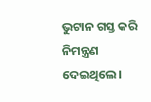ଭୁଟାନ ଗସ୍ତ କରି ନିମନ୍ତ୍ରଣ ଦେଇଥିଲେ।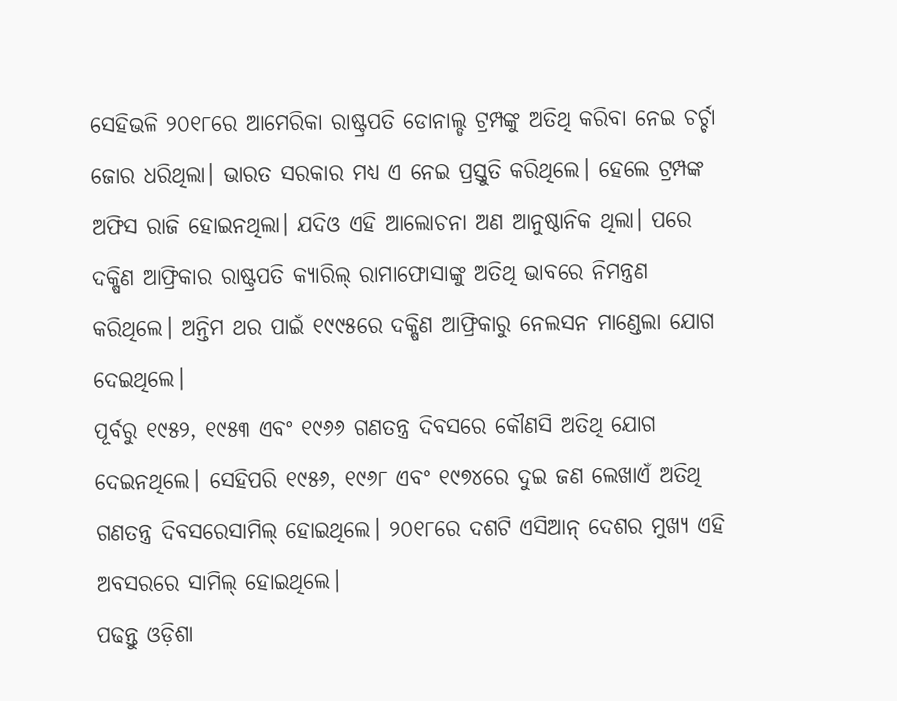ସେହିଭଳି ୨୦୧୮ରେ ଆମେରିକା ରାଷ୍ଟ୍ରପତି ଡୋନାଲ୍ଡ ଟ୍ରମ୍ପଙ୍କୁ ଅତିଥି କରିବା ନେଇ ଚର୍ଚ୍ଚା ଜୋର ଧରିଥିଲା। ଭାରତ ସରକାର ମଧ୍ୟ ଏ ନେଇ ପ୍ରସ୍ତୁତି କରିଥିଲେ। ହେଲେ ଟ୍ରମ୍ପଙ୍କ ଅଫିସ ରାଜି ହୋଇନଥିଲା। ଯଦିଓ ଏହି ଆଲୋଚନା ଅଣ ଆନୁଷ୍ଠାନିକ ଥିଲା। ପରେ ଦକ୍ଷିଣ ଆଫ୍ରିକାର ରାଷ୍ଟ୍ରପତି କ୍ୟାରିଲ୍ ରାମାଫୋସାଙ୍କୁ ଅତିଥି ଭାବରେ ନିମନ୍ତ୍ରଣ କରିଥିଲେ। ଅନ୍ତିମ ଥର ପାଇଁ ୧୯୯୫ରେ ଦକ୍ଷିଣ ଆଫ୍ରିକାରୁ ନେଲସନ ମାଣ୍ଡେଲା ଯୋଗ ଦେଇଥିଲେ।
ପୂର୍ବରୁ ୧୯୫୨, ୧୯୫୩ ଏବଂ ୧୯୬୬ ଗଣତନ୍ତ୍ର ଦିବସରେ କୌଣସି ଅତିଥି ଯୋଗ ଦେଇନଥିଲେ। ସେହିପରି ୧୯୫୬, ୧୯୬୮ ଏବଂ ୧୯୭୪ରେ ଦୁଇ ଜଣ ଲେଖାଏଁ ଅତିଥି ଗଣତନ୍ତ୍ର ଦିବସରେସାମିଲ୍ ହୋଇଥିଲେ। ୨୦୧୮ରେ ଦଶଟି ଏସିଆନ୍ ଦେଶର ମୁଖ୍ୟ ଏହି ଅବସରରେ ସାମିଲ୍ ହୋଇଥିଲେ।
ପଢନ୍ତୁ ଓଡ଼ିଶା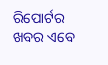ରିପୋର୍ଟର ଖବର ଏବେ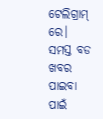ଟେଲିଗ୍ରାମ୍ ରେ। ସମସ୍ତ ବଡ ଖବର ପାଇବା ପାଇଁ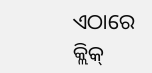ଏଠାରେ କ୍ଲିକ୍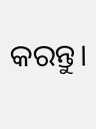କରନ୍ତୁ।